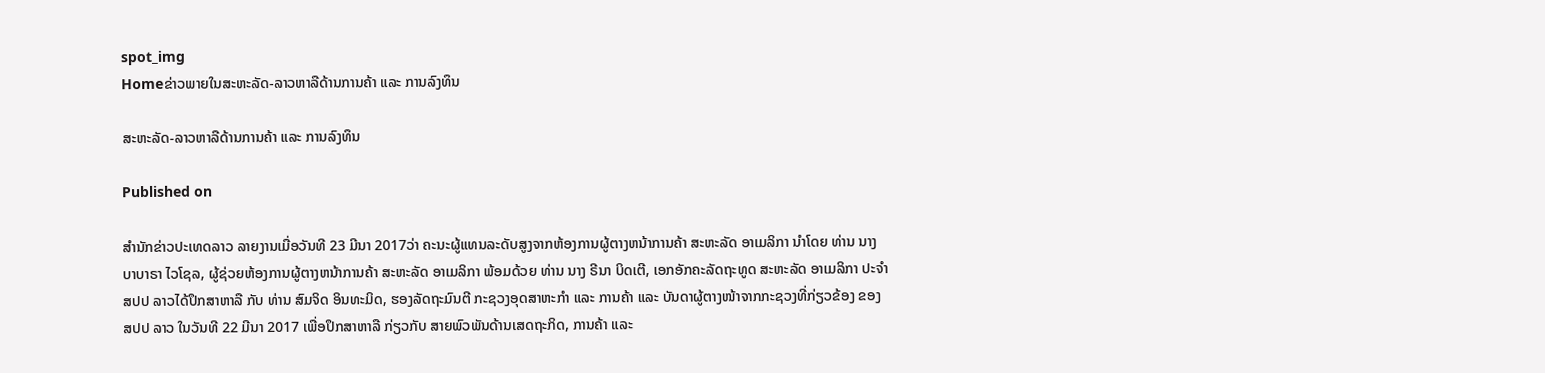spot_img
Homeຂ່າວພາຍໃນສະຫະລັດ-ລາວຫາລືດ້ານການຄ້າ ແລະ ການລົງທຶນ

ສະຫະລັດ-ລາວຫາລືດ້ານການຄ້າ ແລະ ການລົງທຶນ

Published on

ສຳນັກຂ່າວປະເທດລາວ ລາຍງານເມື່ອວັນທີ 23 ມີນາ 2017ວ່າ ຄະນະຜູ້ແທນລະດັບສູງຈາກຫ້ອງການຜູ້ຕາງຫນ້າການຄ້າ ສະຫະລັດ ອາເມລິກາ ນໍາໂດຍ ທ່ານ ນາງ ບາບາຣາ ໄວໂຊລ, ຜູ້ຊ່ວຍຫ້ອງການຜູ້ຕາງຫນ້າການຄ້າ ສະຫະລັດ ອາເມລິກາ ພ້ອມດ້ວຍ ທ່ານ ນາງ ຣີນາ ບິດເຕີ, ເອກອັກຄະລັດຖະທູດ ສະຫະລັດ ອາເມລິກາ ປະຈໍາ ສປປ ລາວໄດ້ປຶກສາຫາລື ກັບ ທ່ານ ສົມຈິດ ອິນທະມິດ, ຮອງລັດຖະມົນຕີ ກະຊວງອຸດສາຫະກຳ ແລະ ການຄ້າ ແລະ ບັນດາຜູ້ຕາງໜ້າຈາກກະຊວງທີ່ກ່ຽວຂ້ອງ ຂອງ ສປປ ລາວ ໃນວັນທີ 22 ມີນາ 2017 ເພື່ອປຶກສາຫາລື ກ່ຽວກັບ ສາຍພົວພັນດ້ານເສດຖະກິດ, ການຄ້າ ແລະ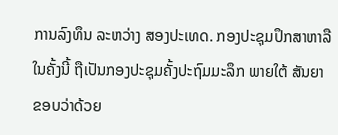ການລົງທຶນ ລະຫວ່າງ ສອງປະເທດ. ກອງປະຊຸມປຶກສາຫາລື ໃນຄັ້ງນີ້ ຖືເປັນກອງປະຊຸມຄັ້ງປະຖົມມະລຶກ ພາຍໃຕ້ ສັນຍາຂອບວ່າດ້ວຍ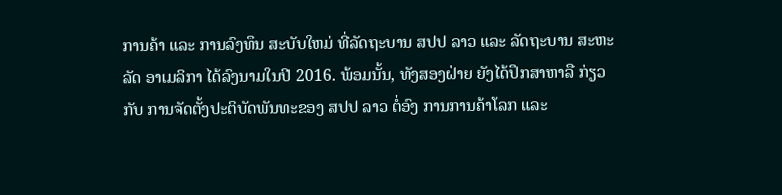ການຄ້າ ແລະ ການລົງທຶນ ສະບັບໃຫມ່ ທີ່ລັດຖະບານ ສປປ ລາວ ແລະ ລັດຖະບານ ສະຫະລັດ ອາເມລິກາ ໄດ້ລົງນາມໃນປີ 2016. ພ້ອມນັ້ນ, ທັງສອງຝ່າຍ ຍັງໄດ້ປຶກສາຫາລື ກ່ຽວກັບ ການຈັດຕັ້ງປະຕິບັດພັນທະຂອງ ສປປ ລາວ ຕໍ່ອົງ ການການຄ້າໂລກ ແລະ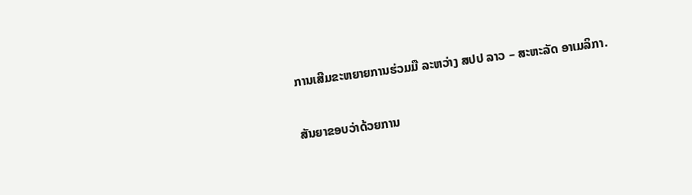ການເສີມຂະຫຍາຍການຮ່ວມມື ລະຫວ່າງ ສປປ ລາວ – ສະຫະລັດ ອາເມລິກາ.

ສັນຍາຂອບວ່າດ້ວຍການ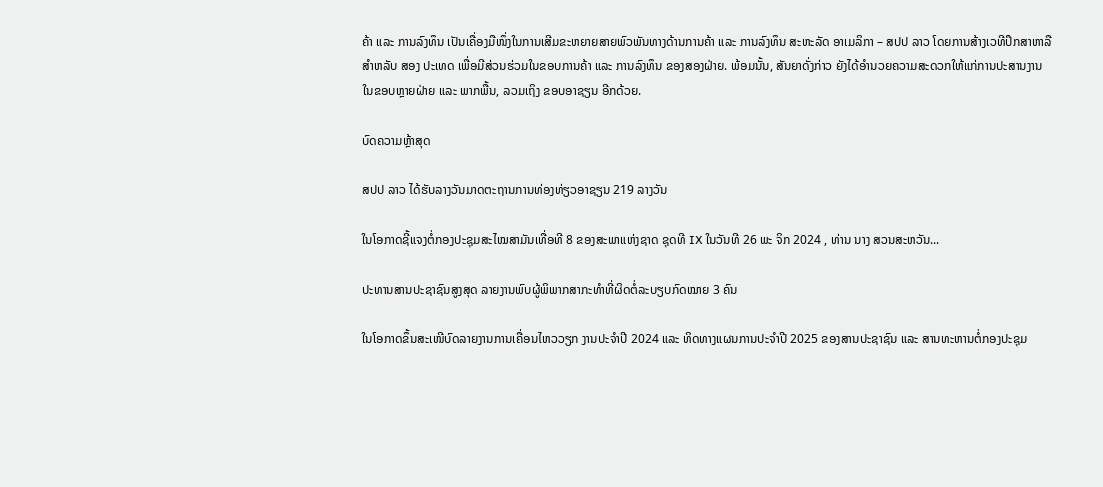ຄ້າ ແລະ ການລົງທຶນ ເປັນເຄື່ອງມືໜຶ່ງໃນການເສີມຂະຫຍາຍສາຍພົວພັນທາງດ້ານການຄ້າ ແລະ ການລົງທຶນ ສະຫະລັດ ອາເມລິກາ – ສປປ ລາວ ໂດຍການສ້າງເວທີປຶກສາຫາລື ສໍາຫລັບ ສອງ ປະເທດ ເພື່ອມີສ່ວນຮ່ວມໃນຂອບການຄ້າ ແລະ ການລົງທຶນ ຂອງສອງຝ່າຍ. ພ້ອມນັ້ນ, ສັນຍາດັ່ງກ່າວ ຍັງໄດ້ອໍານວຍຄວາມສະດວກໃຫ້ແກ່ການປະສານງານ ໃນຂອບຫຼາຍຝ່າຍ ແລະ ພາກພື້ນ, ລວມເຖິງ ຂອບອາຊຽນ ອີກດ້ວຍ.

ບົດຄວາມຫຼ້າສຸດ

ສປປ ລາວ ໄດ້ຮັບລາງວັນມາດຕະຖານການທ່ອງທ່ຽວອາຊຽນ 219 ລາງວັນ

ໃນໂອກາດຊີ້ແຈງຕໍ່ກອງປະຊຸມສະໄໝສາມັນເທື່ອທີ 8 ຂອງສະພາແຫ່ງຊາດ ຊຸດທີ IX ໃນວັນທີ 26 ພະ ຈິກ 2024 , ທ່ານ ນາງ ສວນສະຫວັນ...

ປະທານສານປະຊາຊົນສູງສຸດ ລາຍງານພົບຜູ້ພິພາກສາກະທຳທີ່ຜິດຕໍ່ລະບຽບກົດໝາຍ 3 ຄົນ

ໃນໂອກາດຂຶ້ນສະເໜີບົດລາຍງານການເຄື່ອນໄຫວວຽກ ງານປະຈໍາປີ 2024 ແລະ ທິດທາງແຜນການປະຈຳປີ 2025 ຂອງສານປະຊາຊົນ ແລະ ສານທະຫານຕໍ່ກອງປະຊຸມ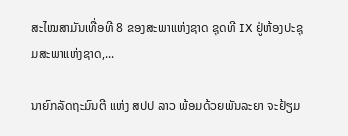ສະໄໝສາມັນເທື່ອທີ 8 ຂອງສະພາແຫ່ງຊາດ ຊຸດທີ IX ຢູ່ຫ້ອງປະຊຸມສະພາແຫ່ງຊາດ,...

ນາຍົກລັດຖະມົນຕີ ແຫ່ງ ສປປ ລາວ ພ້ອມດ້ວຍພັນລະຍາ ຈະຢ້ຽມ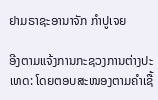ຢາມຣາຊະອານາຈັກ ກຳປູເຈຍ

ອີງຕາມແຈ້ງການກະຊວງການຕ່າງປະເທດ: ໂດຍຕອບສະໜອງຕາມຄຳເຊື້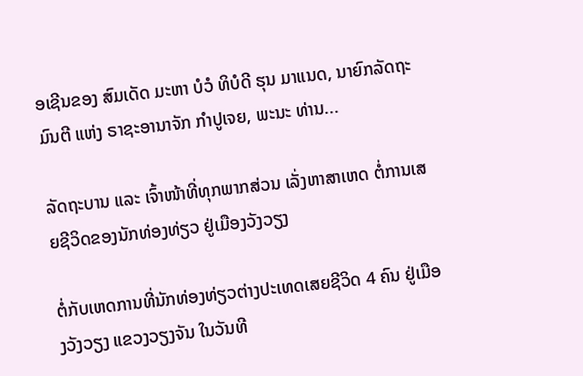ອເຊີນຂອງ ສົມເດັດ ມະຫາ ບໍວໍ ທິບໍດີ ຮຸນ ມາແນດ, ນາຍົກລັດຖະມົນຕີ ແຫ່ງ ຣາຊະອານາຈັກ ກໍາປູເຈຍ, ພະນະ ທ່ານ...

ລັດຖະບານ ແລະ ເຈົ້າໜ້າທີ່ທຸກພາກສ່ວນ ເລັ່ງຫາສາເຫດ ຕໍ່ການເສຍຊີວິດຂອງນັກທ່ອງທ່ຽວ ຢູ່ເມືອງວັງວຽງ

ຕໍ່ກັບເຫດການທີ່ນັກທ່ອງທ່ຽວຕ່າງປະເທດເສຍຊີວິດ 4 ຄົນ ຢູ່ເມືອງວັງວຽງ ແຂວງວຽງຈັນ ໃນວັນທີ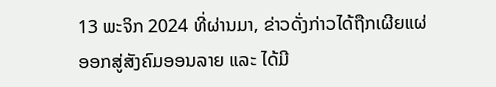13 ພະຈິກ 2024 ທີ່ຜ່ານມາ, ຂ່າວດັ່ງກ່າວໄດ້ຖືກເຜີຍແຜ່ອອກສູ່ສັງຄົມອອນລາຍ ແລະ ໄດ້ມີ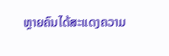ຫຼາຍຄົນໄດ້ສະແດງຄວາມ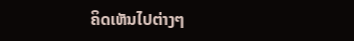ຄິດເຫັນໄປຕ່າງໆ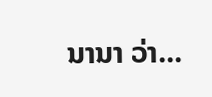ນານາ ວ່າ...